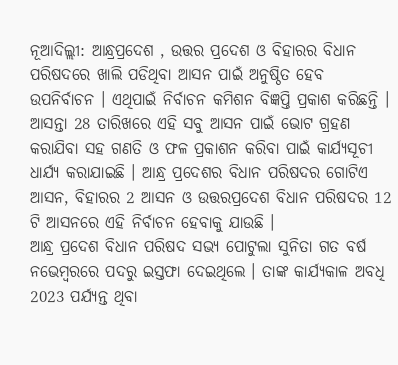ନୂଆଦିଲ୍ଲୀ: ଆନ୍ଧ୍ରପ୍ରଦେଶ , ଉତ୍ତର ପ୍ରଦେଶ ଓ ବିହାରର ବିଧାନ ପରିଷଦରେ ଖାଲି ପଡିଥିବା ଆସନ ପାଇଁ ଅନୁଷ୍ଠିତ ହେବ ଉପନିର୍ବାଚନ । ଏଥିପାଇଁ ନିର୍ବାଚନ କମିଶନ ବିଜ୍ଞପ୍ତି ପ୍ରକାଶ କରିଛନ୍ତି । ଆସନ୍ତା 28 ତାରିଖରେ ଏହି ସବୁ ଆସନ ପାଇଁ ଭୋଟ ଗ୍ରହଣ କରାଯିବା ସହ ଗଣତି ଓ ଫଳ ପ୍ରକାଶନ କରିବା ପାଇଁ କାର୍ଯ୍ୟସୂଚୀ ଧାର୍ଯ୍ୟ କରାଯାଇଛି । ଆନ୍ଧ୍ର ପ୍ରଦେଶର ବିଧାନ ପରିଷଦର ଗୋଟିଏ ଆସନ, ବିହାରର 2 ଆସନ ଓ ଉତ୍ତରପ୍ରଦେଶ ବିଧାନ ପରିଷଦର 12 ଟି ଆସନରେ ଏହି ନିର୍ବାଚନ ହେବାକୁ ଯାଉଛି ।
ଆନ୍ଧ୍ର ପ୍ରଦେଶ ବିଧାନ ପରିଷଦ ସଭ୍ୟ ପୋଟୁଲା ସୁନିତା ଗତ ବର୍ଷ ନଭେମ୍ବରରେ ପଦରୁ ଇସ୍ତଫା ଦେଇଥିଲେ । ତାଙ୍କ କାର୍ଯ୍ୟକାଳ ଅବଧି 2023 ପର୍ଯ୍ୟନ୍ତ ଥିବା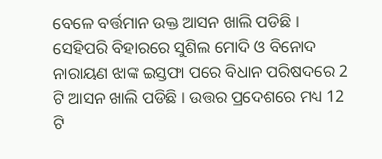ବେଳେ ବର୍ତ୍ତମାନ ଉକ୍ତ ଆସନ ଖାଲି ପଡିଛି । ସେହିପରି ବିହାରରେ ସୁଶିଲ ମୋଦି ଓ ବିନୋଦ ନାରାୟଣ ଝାଙ୍କ ଇସ୍ତଫା ପରେ ବିଧାନ ପରିଷଦରେ 2 ଟି ଆସନ ଖାଲି ପଡିଛି । ଉତ୍ତର ପ୍ରଦେଶରେ ମଧ୍ୟ 12 ଟି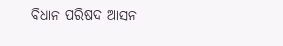ବିଧାନ ପରିଷଦ ଆସନ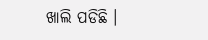ଖାଲି ପଡିଛି ।